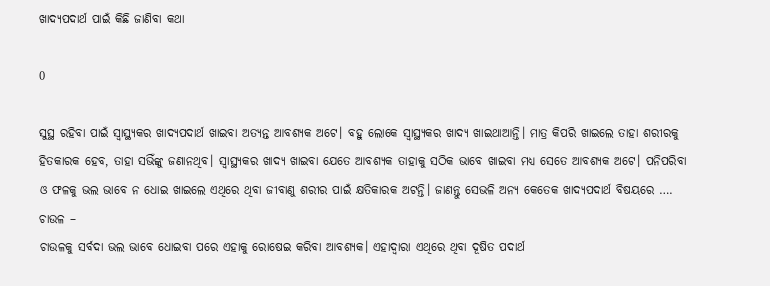ଖାଦ୍ୟପଦାର୍ଥ ପାଇଁ କିଛି ଜାଣିବା କଥା

0

ସୁସ୍ଥ ରହିବା ପାଇଁ ସ୍ୱାସ୍ଥ୍ୟକର ଖାଦ୍ୟପଦାର୍ଥ ଖାଇବା ଅତ୍ୟନ୍ତ ଆବଶ୍ୟକ ଅଟେ। ବହୁ ଲୋକେ ସ୍ୱାସ୍ଥ୍ୟକର ଖାଦ୍ୟ ଖାଇଥାଆନ୍ତି। ମାତ୍ର କିପରି ଖାଇଲେ ତାହା ଶରୀରକୁ ହିତକାରକ ହେବ, ତାହା ସଭିଁଙ୍କୁ ଜଣାନଥିବ। ସ୍ୱାସ୍ଥ୍ୟକର ଖାଦ୍ୟ ଖାଇବା ଯେତେ ଆବଶ୍ୟକ ତାହାକୁ ସଠିକ ଭାବେ ଖାଇବା ମଧ୍ୟ ସେତେ ଆବଶ୍ୟକ ଅଟେ। ପନିପରିବା ଓ ଫଳକୁ ଭଲ ଭାବେ ନ ଧୋଇ ଖାଇଲେ ଏଥିରେ ଥିବା ଜୀବାଣୁ ଶରୀର ପାଇଁ କ୍ଷତିକାରକ ଅଟନ୍ତି। ଜାଣନ୍ତୁ ସେଭଳି ଅନ୍ୟ କେତେକ ଖାଦ୍ୟପଦାର୍ଥ ବିଷୟରେ ….
ଚାଉଳ –
ଚାଉଳକୁ ସର୍ବଦା ଭଲ ଭାବେ ଧୋଇବା ପରେ ଏହାକୁ ରୋଷେଇ କରିବା ଆବଶ୍ୟକ। ଏହାଦ୍ୱାରା ଏଥିରେ ଥିବା ଦୂଷିତ ପଦାର୍ଥ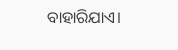ବାହାରିଯାଏ।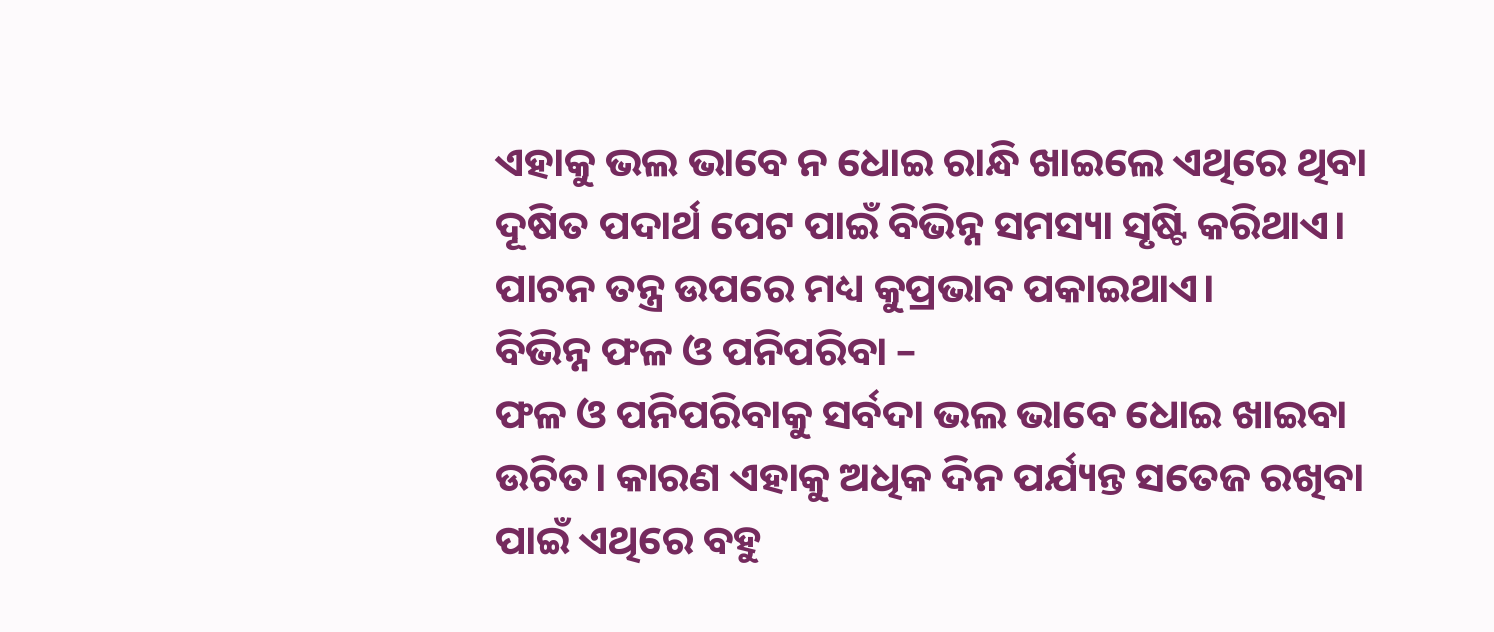ଏହାକୁ ଭଲ ଭାବେ ନ ଧୋଇ ରାନ୍ଧି ଖାଇଲେ ଏଥିରେ ଥିବା ଦୂଷିତ ପଦାର୍ଥ ପେଟ ପାଇଁ ବିଭିନ୍ନ ସମସ୍ୟା ସୃଷ୍ଟି କରିଥାଏ। ପାଚନ ତନ୍ତ୍ର ଉପରେ ମଧ୍ୟ କୁପ୍ରଭାବ ପକାଇଥାଏ।
ବିଭିନ୍ନ ଫଳ ଓ ପନିପରିବା –
ଫଳ ଓ ପନିପରିବାକୁ ସର୍ବଦା ଭଲ ଭାବେ ଧୋଇ ଖାଇବା ଉଚିତ। କାରଣ ଏହାକୁ ଅଧିକ ଦିନ ପର୍ଯ୍ୟନ୍ତ ସତେଜ ରଖିବା ପାଇଁ ଏଥିରେ ବହୁ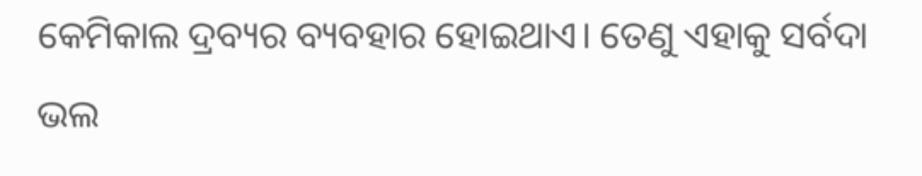କେମିକାଲ ଦ୍ରବ୍ୟର ବ୍ୟବହାର ହୋଇଥାଏ। ତେଣୁ ଏହାକୁ ସର୍ବଦା ଭଲ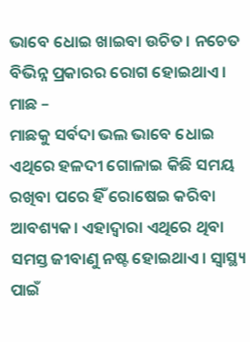ଭାବେ ଧୋଇ ଖାଇବା ଉଚିତ। ନଚେତ ବିଭିନ୍ନ ପ୍ରକାରର ରୋଗ ହୋଇଥାଏ।
ମାଛ –
ମାଛକୁ ସର୍ବଦା ଭଲ ଭାବେ ଧୋଇ ଏଥିରେ ହଳଦୀ ଗୋଳାଇ କିଛି ସମୟ ରଖିବା ପରେ ହିଁ ରୋଷେଇ କରିବା ଆବଶ୍ୟକ। ଏହାଦ୍ୱାରା ଏଥିରେ ଥିବା ସମସ୍ତ ଜୀବାଣୁ ନଷ୍ଟ ହୋଇଥାଏ। ସ୍ୱାସ୍ଥ୍ୟ ପାଇଁ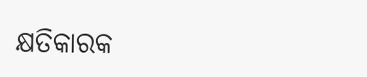କ୍ଷତିକାରକ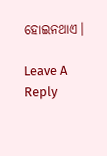ହୋଇନଥାଏ।

Leave A Reply